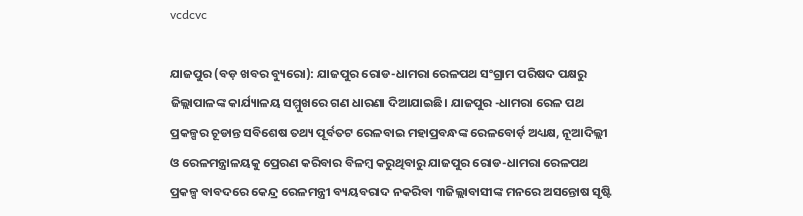vcdcvc

ଯାଜପୁର (ବଡ଼ ଖବର ବ୍ୟୁରୋ): ଯାଜପୁର ରୋଡ-ଧାମରା ରେଳପଥ ସଂଗ୍ରାମ ପରିଷଦ ପକ୍ଷରୁ ଜିଲ୍ଲାପାଳଙ୍କ କାର୍ଯ୍ୟାଳୟ ସମ୍ମୁଖରେ ଗଣ ଧାରଣା ଦିଆଯାଇଛି। ଯାଜପୁର -ଧାମରା ରେଳ ପଥ ପ୍ରକଳ୍ପର ଚୂଡାନ୍ତ ସବିଶେଷ ତଥ୍ୟ ପୂର୍ବତଟ ରେଳବାଇ ମହାପ୍ରବନ୍ଧଙ୍କ ରେଳବୋର୍ଡ଼ ଅଧ୍ୟକ୍ଷ, ନୂଆଦିଲ୍ଲୀ ଓ ରେଳମନ୍ତ୍ରାଳୟକୁ ପ୍ରେରଣ କରିବାର ବିଳମ୍ବ କରୁଥିବାରୁ ଯାଜପୁର ରୋଡ-ଧାମରା ରେଳପଥ ପ୍ରକଳ୍ପ ବାବଦରେ କେନ୍ଦ୍ର ରେଳମନ୍ତ୍ରୀ ବ୍ୟୟବରାଦ ନକରିବା ୩ଜିଲ୍ଲାବାସୀଙ୍କ ମନରେ ଅସନ୍ତୋଷ ସୃଷ୍ଟି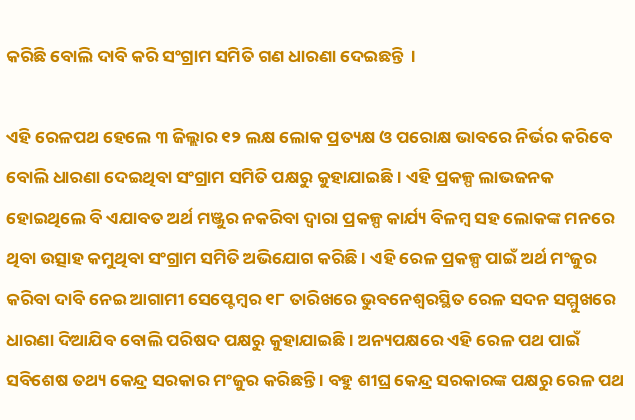କରିଛି ବୋଲି ଦାବି କରି ସଂଗ୍ରାମ ସମିତି ଗଣ ଧାରଣା ଦେଇଛନ୍ତି  ।

ଏହି ରେଳପଥ ହେଲେ ୩ ଜିଲ୍ଲାର ୧୨ ଲକ୍ଷ ଲୋକ ପ୍ରତ୍ୟକ୍ଷ ଓ ପରୋକ୍ଷ ଭାବରେ ନିର୍ଭର କରିବେ ବୋଲି ଧାରଣା ଦେଇଥିବା ସଂଗ୍ରାମ ସମିତି ପକ୍ଷରୁ କୁହାଯାଇଛି । ଏହି ପ୍ରକଳ୍ପ ଲାଭଜନକ ହୋଇଥିଲେ ବି ଏଯାବତ ଅର୍ଥ ମଞ୍ଜୁର ନକରିବା ଦ୍ୱାରା ପ୍ରକଳ୍ପ କାର୍ଯ୍ୟ ବିଳମ୍ବ ସହ ଲୋକଙ୍କ ମନରେ ଥିବା ଉତ୍ସାହ କମୁଥିବା ସଂଗ୍ରାମ ସମିତି ଅଭିଯୋଗ କରିଛି । ଏହି ରେଳ ପ୍ରକଳ୍ପ ପାଇଁ ଅର୍ଥ ମଂଜୁର କରିବା ଦାବି ନେଇ ଆଗାମୀ ସେପ୍ଟେମ୍ବର ୧୮ ତାରିଖରେ ଭୁବନେଶ୍ୱରସ୍ଥିତ ରେଳ ସଦନ ସମ୍ମୁଖରେ ଧାରଣା ଦିଆଯିବ ବୋଲି ପରିଷଦ ପକ୍ଷରୁ କୁହାଯାଇଛି । ଅନ୍ୟପକ୍ଷରେ ଏହି ରେଳ ପଥ ପାଇଁ ସବିଶେଷ ତଥ୍ୟ କେନ୍ଦ୍ର ସରକାର ମଂଜୁର କରିଛନ୍ତି । ବହୁ ଶୀଘ୍ର କେନ୍ଦ୍ର ସରକାରଙ୍କ ପକ୍ଷରୁ ରେଳ ପଥ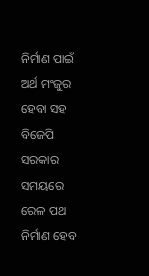ନିର୍ମାଣ ପାଇଁ ଅର୍ଥ ମଂଜୁର ହେବା ସହ ବିଜେପି ସରକାର ସମୟରେ ରେଳ ପଥ ନିର୍ମାଣ ହେବ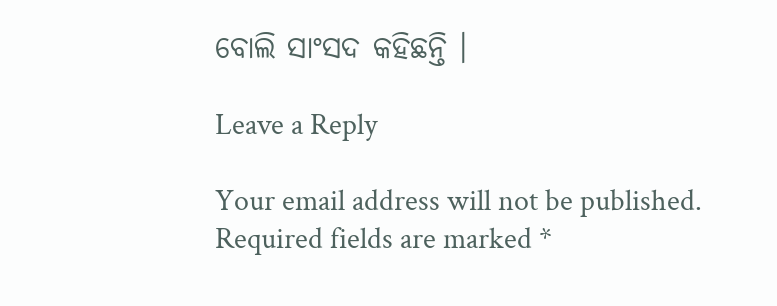ବୋଲି ସାଂସଦ କହିଛନ୍ତି ।

Leave a Reply

Your email address will not be published. Required fields are marked *